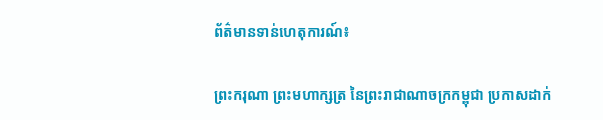ព័ត៌មានទាន់ហេតុការណ៍៖

ព្រះករុណា ព្រះមហាក្សត្រ នៃព្រះរាជាណាចក្រកម្ពុជា ប្រកាសដាក់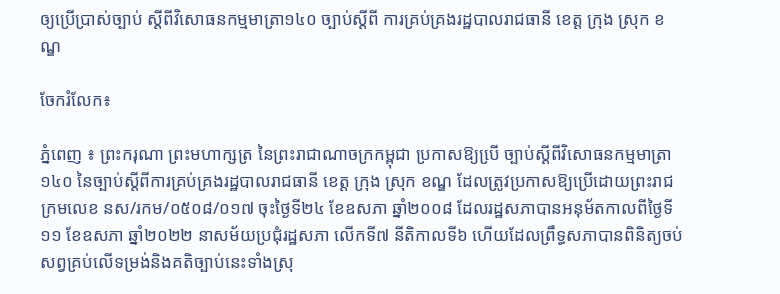ឲ្យប្រើប្រាស់ច្បាប់ ស្តីពីវិសោធនកម្មមាត្រា១៤០ ច្បាប់ស្តីពី ការគ្រប់គ្រងរដ្ឋបាលរាជធានី ខេត្ត ក្រុង ស្រុក ខណ្ឌ

ចែករំលែក៖

ភ្នំពេញ ៖ ព្រះករុណា ព្រះមហាក្សត្រ នៃព្រះរាជាណាចក្រកម្ពុជា ប្រកាសឱ្យបើ្រ ច្បាប់ស្ដីពីវិសោធនកម្មមាត្រា១៤០ នៃច្បាប់ស្តីពីការគ្រប់គ្រងរដ្ឋបាលរាជធានី ខេត្ត ក្រុង ស្រុក ខណ្ឌ ដែលត្រូវប្រកាសឱ្យប្រើដោយព្រះរាជក្រមលេខ នស/រកម/០៥០៨/០១៧ ចុះថ្ងៃទី២៤ ខែឧសភា ឆ្នាំ២០០៨ ដែលរដ្ឋសភាបានអនុម័តកាលពីថ្ងៃទី១១ ខែឧសភា ឆ្នាំ២០២២ នាសម័យប្រជុំរដ្ឋសភា លើកទី៧ នីតិកាលទី៦ ហើយដែលព្រឹទ្ធសភាបានពិនិត្យចប់សព្វគ្រប់លើទម្រង់និងគតិច្បាប់នេះទាំងស្រុ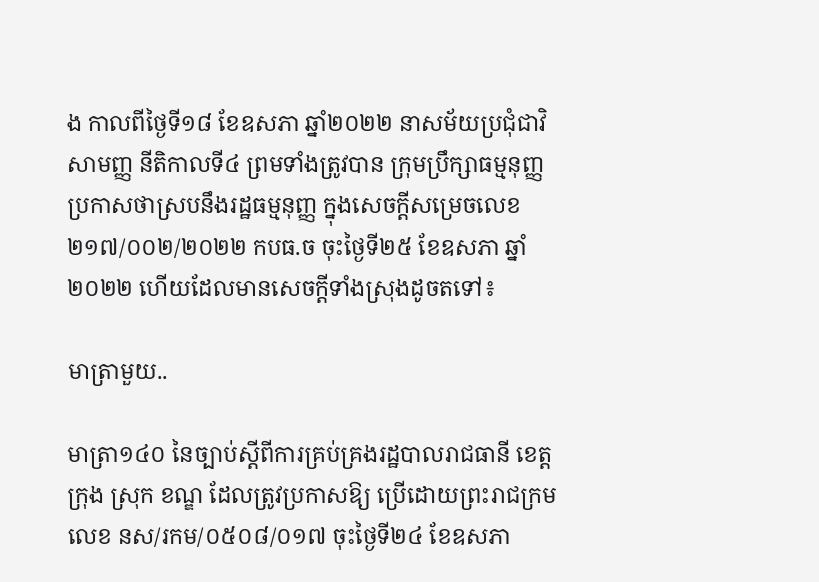ង កាលពីថ្ងៃទី១៨ ខែឧសភា ឆ្នាំ២០២២ នាសម័យប្រជុំជាវិសាមញ្ញ នីតិកាលទី៤ ព្រមទាំងត្រូវបាន ក្រុមប្រឹក្សាធម្មនុញ្ញប្រកាសថាស្របនឹងរដ្ឋធម្មនុញ្ញ ក្នុងសេចក្តីសម្រេចលេខ ២១៧/០០២/២០២២ កបធ.ច ចុះថ្ងៃទី២៥ ខែឧសភា ឆ្នាំ២០២២ ហើយដែលមានសេចក្តីទាំងស្រុងដូចតទៅ៖

មាត្រាមួយ..

មាត្រា១៤០ នៃច្បាប់ស្តីពីការគ្រប់គ្រងរដ្ឋបាលរាជធានី ខេត្ត ក្រុង ស្រុក ខណ្ឌ ដែលត្រូវប្រកាសឱ្យ ប្រើដោយព្រះរាជក្រមលេខ នស/រកម/០៥០៨/០១៧ ចុះថ្ងៃទី២៤ ខែឧសភា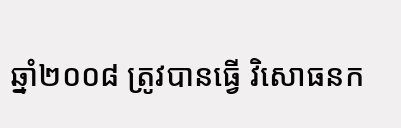ឆ្នាំ២០០៨ ត្រូវបានធ្វើ វិសោធនក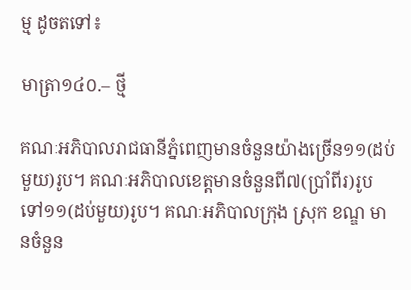ម្ម ដូចតទៅ៖

មាត្រា១៤០.– ថ្មី

គណៈអភិបាលរាជធានីភ្នំពេញមានចំនួនយ៉ាងច្រើន១១(ដប់មួយ)រូប។ គណៈអភិបាលខេត្តមានចំនួនពី៧(ប្រាំពីរ)រូប ទៅ១១(ដប់មួយ)រូប។ គណៈអភិបាលក្រុង ស្រុក ខណ្ឌ មានចំនួន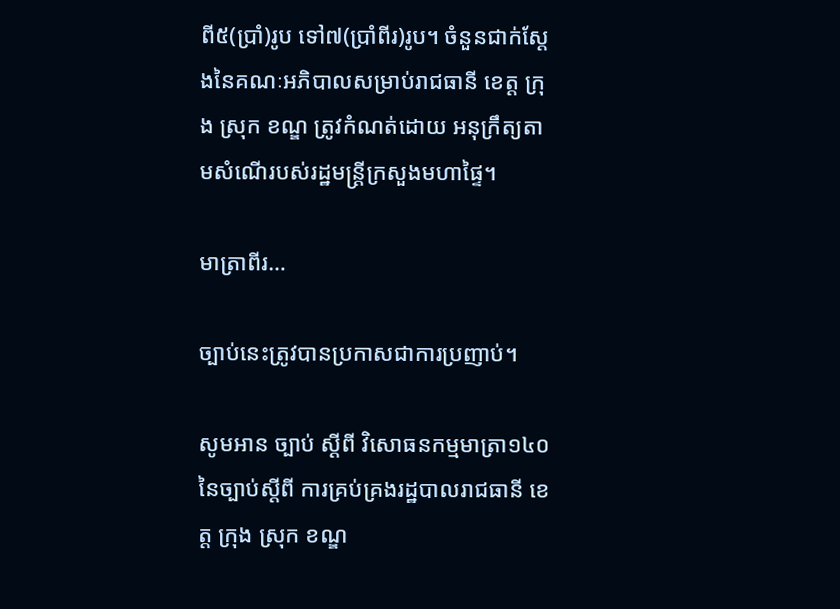ពី៥(ប្រាំ)រូប ទៅ៧(ប្រាំពីរ)រូប។ ចំនួនជាក់ស្ដែងនៃគណៈអភិបាលសម្រាប់រាជធានី ខេត្ត ក្រុង ស្រុក ខណ្ឌ ត្រូវកំណត់ដោយ អនុក្រឹត្យតាមសំណើរបស់រដ្ឋមន្ត្រីក្រសួងមហាផ្ទៃ។

មាត្រាពីរ…

ច្បាប់នេះត្រូវបានប្រកាសជាការប្រញាប់។

សូមអាន ច្បាប់ ស្តីពី វិសោធនកម្មមាត្រា១៤០ នៃច្បាប់ស្តីពី ការគ្រប់គ្រងរដ្ឋបាលរាជធានី ខេត្ត ក្រុង ស្រុក ខណ្ឌ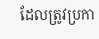ដែលត្រូវប្រកា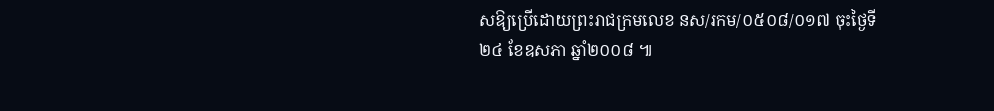សឱ្យប្រើដោយព្រះរាជក្រមលេខ នស/រកម/០៥០៨/០១៧ ចុះថ្ងៃទី២៤ ខែឧសភា ឆ្នាំ២០០៨ ៕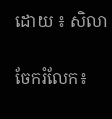ដោយ ៖ សិលា


ចែករំលែក៖